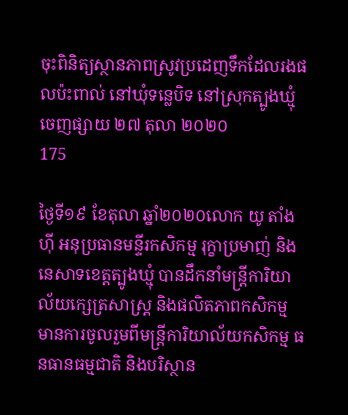ចុះពិនិត្យស្ថានភាពស្រូវប្រដេញទឹកដែលរងផលប៉ះពាល់ នៅឃុំទន្លេបិទ នៅស្រុកត្បូងឃ្មុំ
ចេញផ្សាយ ២៧ តុលា ២០២០
175

ថ្ងៃទី១៩ ខែតុលា ឆ្នាំ២០២០លោក យូ តាំងហ៊ី អនុប្រធានមន្ទីរកសិកម្ម រុក្ខាប្រមាញ់ និងនេសាទខេត្តត្បូងឃ្មុំ បានដឹកនាំមន្ត្រីការិយាល័យក្សេត្រសាស្ត្រ និងផលិតភាពកសិកម្ម មានការចូលរួមពីមន្ត្រីការិយាល័យកសិកម្ម ធនធានធម្មជាតិ និងបរិស្ថាន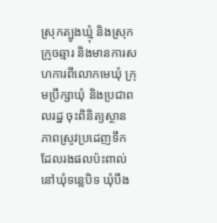ស្រុកត្បូងឃ្មុំ និងស្រុកក្រូចឆ្មារ និងមានការសហការពីលោកមេឃុំ ក្រុមប្រឹក្សាឃុំ និងប្រជាពលរដ្ឋ ចុះពិនិត្យស្ថានភាពស្រូវប្រដេញទឹកដែលរងផលប៉ះពាល់ នៅឃុំទន្លេបិទ ឃុំបឹង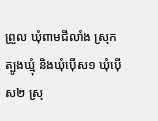ព្រួល ឃុំពាមជីលាំង ស្រុកត្បូងឃ្មុំ និងឃុំប៉ើស១ ឃុំប៉ើស២ ស្រុ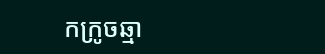កក្រូចឆ្មា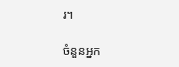រ។

ចំនួនអ្នក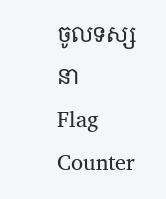ចូលទស្សនា
Flag Counter